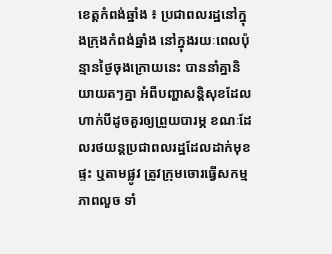ខេត្តកំពង់ឆ្នាំង ៖ ប្រជាពលរដ្ឋនៅក្នុងក្រុងកំពង់ឆ្នាំង នៅក្នុងរយៈពេលប៉ុន្មានថ្ងៃចុងក្រោយនេះ បាននាំគ្នានិយាយតៗគ្នា អំពីបញ្ហាសន្តិសុខដែលហាក់បីដូចគួរឲ្យព្រួយបារម្ភ ខណៈដែលរថយន្តប្រជាពលរដ្ឋដែលដាក់មុខផ្ទះ ឬតាមផ្លូវ ត្រូវក្រុមចោរធ្វើសកម្មភាពលួច ទាំ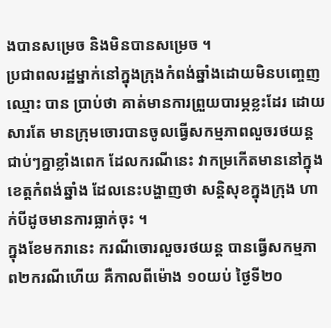ងបានសម្រេច និងមិនបានសម្រេច ។
ប្រជាពលរដ្ឋម្នាក់នៅក្នុងក្រុងកំពង់ឆ្នាំងដោយមិនបញ្ចេញឈ្មោះ បាន ប្រាប់ថា គាត់មានការព្រួយបារម្ភខ្លះដែរ ដោយសារតែ មានក្រុមចោរបានចូលធ្វើសកម្មភាពលួចរថយន្ត ជាប់ៗគ្នាខ្លាំងពេក ដែលករណីនេះ វាកម្រកើតមាននៅក្នុងខេត្តកំពង់ឆ្នាំង ដែលនេះបង្ហាញថា សន្តិសុខក្នុងក្រុង ហាក់បីដូចមានការធ្លាក់ចុះ ។
ក្នុងខែមករានេះ ករណីចោរលួចរថយន្ត បានធ្វើសកម្មភាព២ករណីហើយ គឺកាលពីម៉ោង ១០យប់ ថ្ងៃទី២០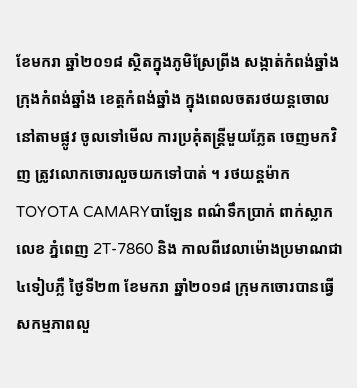ខែមករា ឆ្នាំ២០១៨ ស្ថិតក្នុងភូមិស្រែព្រីង សង្កាត់កំពង់ឆ្នាំង ក្រុងកំពង់ឆ្នាំង ខេត្តកំពង់ឆ្នាំង ក្នុងពេលចតរថយន្តចោលនៅតាមផ្លូវ ចូលទៅមើល ការប្រគុំតន្រ្តីមួយភ្លែត ចេញមកវិញ ត្រូវលោកចោរលួចយកទៅបាត់ ។ រថយន្តម៉ាក TOYOTA CAMARYបាឡែន ពណ៌ទឹកប្រាក់ ពាក់ស្លាកលេខ ភ្នំពេញ 2T-7860 និង កាលពីវេលាម៉ោងប្រមាណជា៤ទៀបភ្លឺ ថ្ងៃទី២៣ ខែមករា ឆ្នាំ២០១៨ ក្រុមកចោរបានធ្វើសកម្មភាពលួ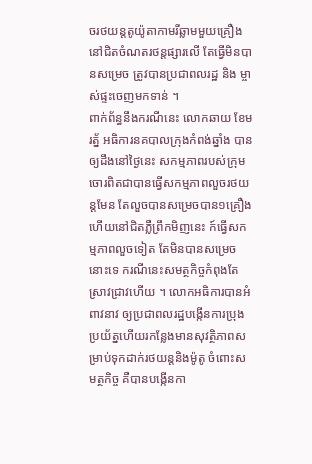ចរថយន្តតូយ៉ូតាកាមរីឆ្លាមមួយគ្រឿង នៅជិតចំណតរថន្តផ្សារលើ តែធ្វើមិនបានសម្រេច ត្រូវបានប្រជាពលរដ្ឋ និង ម្ចាស់ផ្ទះចេញមកទាន់ ។
ពាក់ព័ន្ធនឹងករណីនេះ លោកឆាយ ខែមរត្ន័ អធិការនគបាលក្រុងកំពង់ឆ្នាំង បានឲ្យដឹងនៅថ្ងៃនេះ សកម្មភាពរបស់ក្រុមចោរពិតជាបានធ្វើសកម្មភាពលួចរថយន្តមែន តែលួចបានសម្រេចបាន១គ្រឿង ហើយនៅជិតភ្លឺព្រឹកមិញនេះ ក៍ធ្វើសកម្មភាពលួចទៀត តែមិនបានសម្រេចនោះទេ ករណីនេះសមត្ថកិច្ចកំពុងតែស្រាវជ្រាវហើយ ។ លោកអធិការបានអំពាវនាវ ឲ្យប្រជាពលរដ្ឋបង្កើនការប្រុងប្រយ័ត្នហើយរកន្លែងមានសុវត្ថិភាពសម្រាប់ទុកដាក់រថយន្តនិងម៉ូតូ ចំពោះសមត្ថកិច្ច គឺបានបង្កើនកា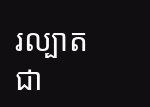រល្បាត ជា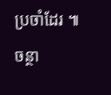ប្រចាំដែរ ៕ ចន្ថា